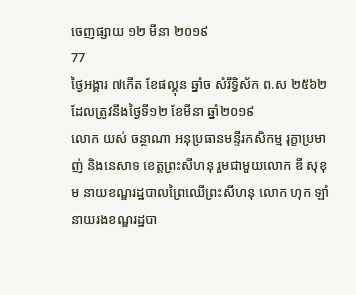ចេញផ្សាយ ១២ មីនា ២០១៩
77
ថ្ងៃអង្គារ ៧កើត ខែផល្គុន ឆ្នាំច សំរឹទ្ធិស័ក ព.ស ២៥៦២ ដែលត្រូវនឹងថ្ងៃទី១២ ខែមីនា ឆ្នាំ២០១៩
លោក យស់ ចន្ថាណា អនុប្រធានមន្ទីរកសិកម្ម រុក្ខាប្រមាញ់ និងនេសាទ ខេត្តព្រះសីហនុ រួមជាមួយលោក ឌី សុខុម នាយខណ្ឌរដ្ឋបាលព្រៃឈើព្រះសីហនុ លោក ហុក ឡាំ នាយរងខណ្ឌរដ្ឋបា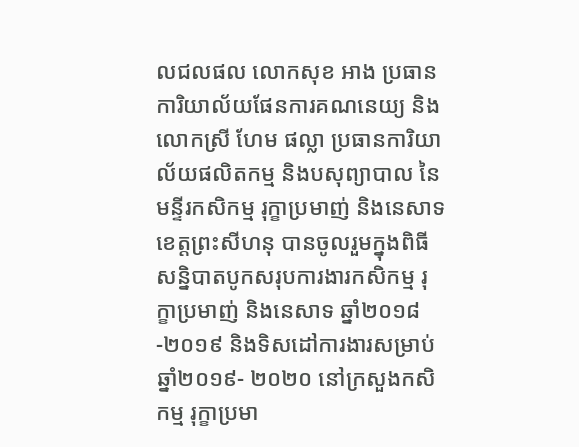លជលផល លោកសុខ អាង ប្រធានការិយាល័យផែនការគណនេយ្យ និង លោកស្រី ហែម ផល្លា ប្រធានការិយាល័យផលិតកម្ម និងបសុព្យាបាល នៃមន្ទីរកសិកម្ម រុក្ខាប្រមាញ់ និងនេសាទ ខេត្តព្រះសីហនុ បានចូលរួមក្នុងពិធីសន្និបាតបូកសរុបការងារកសិកម្ម រុក្ខាប្រមាញ់ និងនេសាទ ឆ្នាំ២០១៨-២០១៩ និងទិសដៅការងារសម្រាប់ឆ្នាំ២០១៩- ២០២០ នៅក្រសួងកសិកម្ម រុក្ខាប្រមា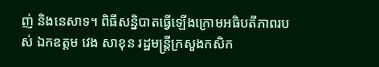ញ់ និងនេសាទ។ ពិធីសន្និបាតធ្វើឡើងក្រោមអធិបតីភាពរបស់ ឯកឧត្តម វេង សាខុន រដ្ឋមន្ត្រីក្រសួងកសិក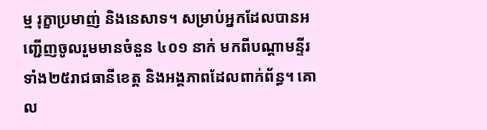ម្ម រុក្ខាប្រមាញ់ និងនេសាទ។ សម្រាប់អ្នកដែលបានអញ្ជើញចូលរួមមានចំនួន ៤០១ នាក់ មកពីបណ្តាមន្ទីរទាំង២៥រាជធានីខេត្ត និងអង្គភាពដែលពាក់ព័ន្ធ។ គោល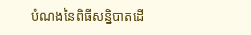បំណងនៃពិធីសន្និបាតដើ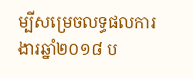ម្បីសម្រេចលទ្ធផលការងារឆ្នាំ២០១៨ ប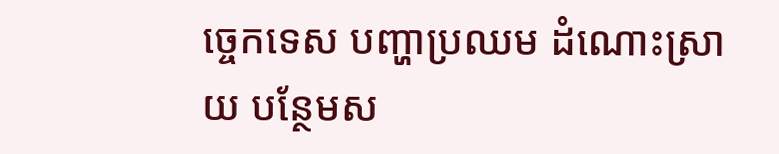ច្ចេកទេស បញ្ហាប្រឈម ដំណោះស្រាយ បន្ថែមស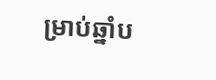ម្រាប់ឆ្នាំប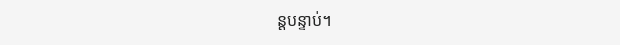ន្តបន្ទាប់។